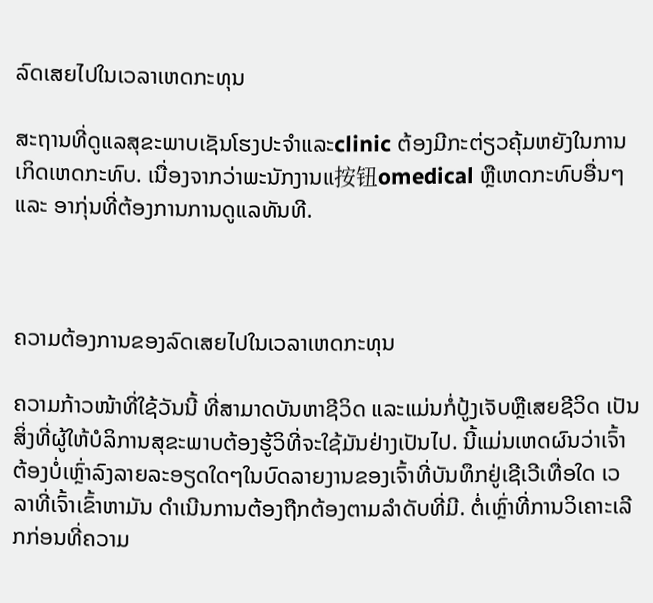ລົດເສຍໄປໃນເວລາເຫດກະທຸນ

ສະຖານທີ່ດູແລສຸຂະພາບເຊັນໂຮງປະຈຳແລະclinic ຕ້ອງມີກະຕ່ຽວຄຸ້ມຫຍັງໃນການເກິດເຫດກະທົບ. ເນື່ອງຈາກວ່າພະນັກງານແ按钮omedical ຫຼືເຫດກະທົບອື່ນໆ ແລະ ອາກຸ່ນທີ່ຕ້ອງການການດູແລທັນທີ.



ຄວາມຕ້ອງການຂອງລົດເສຍໄປໃນເວລາເຫດກະທຸນ

ຄວາມກ້າວໜ້າທີ່ໃຊ້ວັນນີ້ ທີ່ສາມາດບັນຫາຊີວິດ ແລະແມ່ນກໍ່ປູ້ງເຈັບຫຼືເສຍຊີວິດ ເປັນສິ່ງທີ່ຜູ້ໃຫ້ບໍລິການສຸຂະພາບຕ້ອງຮູ້ວິທີ່ຈະໃຊ້ມັນຢ່າງເປັນໄປ. ນີ້ແມ່ນເຫດຜົນວ່າເຈົ້າຕ້ອງບໍ່ເຫຼົ່າລົງລາຍລະອຽດໃດໆໃນບົດລາຍງານຂອງເຈົ້າທີ່ບັນທຶກຢູ່ເຊີເວີເທື່ອໃດ ເວລາທີ່ເຈົ້າເຂົ້າຫາມັນ ດຳເນີນການຕ້ອງຖືກຕ້ອງຕາມລຳດັບທີ່ມີ. ຕໍ່ເຫຼົ່າທີ່ການວິເຄາະເລີກກ່ອນທີ່ຄວາມ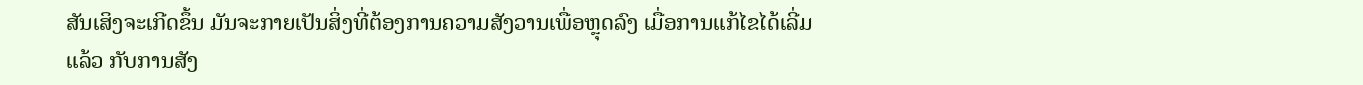ສັນເສິງຈະເກີດຂຶ້ນ ມັນຈະກາຍເປັນສິ່ງທີ່ຕ້ອງການຄວາມສັງວານເພື່ອຫຼຸດລົງ ເມື່ອການແກ້ໄຂໄດ້ເລີ່ມແລ້ວ ກັບການສັງ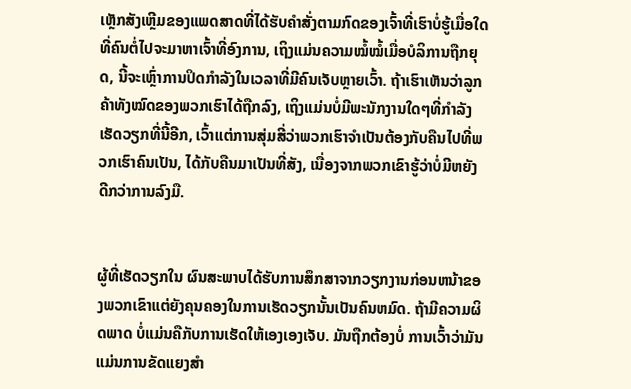ເຫຼັກສັງເຫຼີມຂອງແພດສາດທີ່ໄດ້ຮັບຄຳສັ່ງຕາມກົດຂອງເຈົ້າທີ່ເຮົາບໍ່ຮູ້ເມື່ອໃດທີ່ຄົນຕໍ່ໄປຈະມາຫາເຈົ້າທີ່ອົງການ, ເຖິງແມ່ນຄວາມໝໍ້ໝໍ້ເມື່ອບໍລິການຖືກຍຸດ, ນີ້ຈະເຫຼົ່າການປິດກຳລັງໃນເວລາທີ່ມີຄົນເຈັບຫຼາຍເວົ້າ. ຖ້າເຮົາເຫັນວ່າລູກຄ້າທັງໝົດຂອງພວກເຮົາໄດ້ຖືກລົງ, ເຖິງແມ່ນບໍ່ມີພະນັກງານໃດໆທີ່ກຳລັງເຮັດວຽກທີ່ນີ້ອີກ, ເວົ້າແຕ່ການສຸ່ມສີ່ວ່າພວກເຮົາຈຳເປັນຕ້ອງກັບຄືນໄປທີ່ພວກເຮົາຄົນເປັນ, ໄດ້ກັບຄືນມາເປັນທີ່ສັງ, ເນື່ອງຈາກພວກເຂົາຮູ້ວ່າບໍ່ມີຫຍັງດີກວ່າການລົງມື.


ຜູ້ທີ່ເຮັດວຽກໃນ ຜົນສະພາບໄດ້ຮັບການສຶກສາຈາກວຽກງານກ່ອນຫນ້າຂອງພວກເຂົາແຕ່ຍັງຄຸນຄອງໃນການເຮັດວຽກນັ້ນເປັນຄົນຫມົດ. ຖ້າມີຄວາມຜິດພາດ ບໍ່ແມ່ນຄືກັບການເຮັດໃຫ້ເອງເອງເຈັບ. ມັນຖືກຕ້ອງບໍ່ ການເວົ້າວ່າມັນແມ່ນການຂັດແຍງສຳ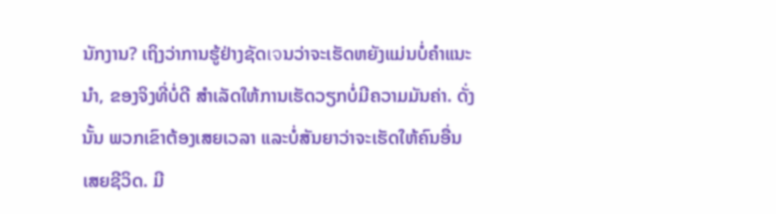ນັກງານ? ເຖິງວ່າການຮູ້ຢ່າງຊັດเจນວ່າຈະເຮັດຫຍັງແມ່ນບໍ່ຄຳແນະນຳ, ຂອງຈິງທີ່ບໍ່ດີ ສຳເລັດໃຫ້ການເຮັດວຽກບໍ່ມີຄວາມມັນຄ່າ. ດັ່ງນັ້ນ ພວກເຂົາຕ້ອງເສຍເວລາ ແລະບໍ່ສັນຍາວ່າຈະເຮັດໃຫ້ຄົນອື່ນເສຍຊີວິດ. ມີ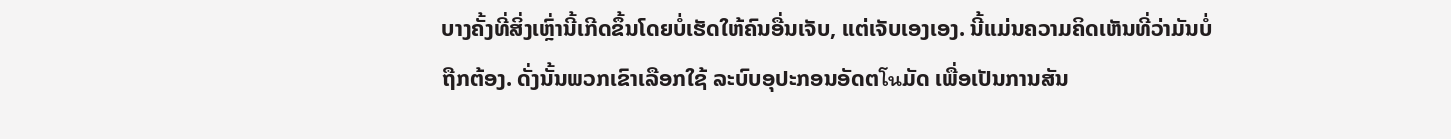ບາງຄັ້ງທີ່ສິ່ງເຫຼົ່ານີ້ເກີດຂຶ້ນໂດຍບໍ່ເຮັດໃຫ້ຄົນອື່ນເຈັບ, ແຕ່ເຈັບເອງເອງ. ນີ້ແມ່ນຄວາມຄິດເຫັນທີ່ວ່າມັນບໍ່ຖືກຕ້ອງ. ດັ່ງນັ້ນພວກເຂົາເລືອກໃຊ້ ລະບົບອຸປະກອນອັດຕโนມັດ ເພື່ອເປັນການສັນ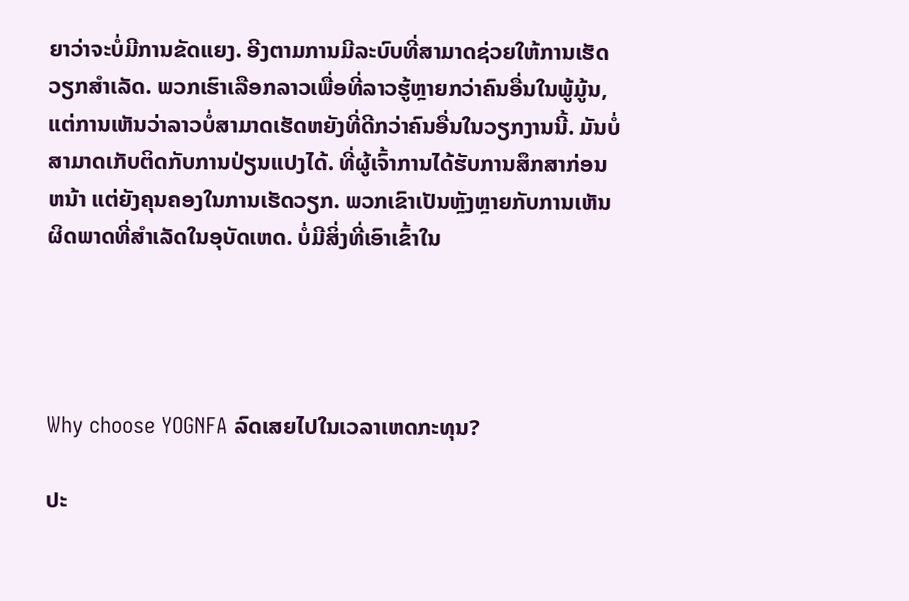ຍາວ່າຈະບໍ່ມີການຂັດແຍງ. ອີງຕາມການມີລະບົບທີ່ສາມາດຊ່ວຍໃຫ້ການເຮັດວຽກສຳເລັດ. ພວກເຮົາເລືອກລາວເພື່ອທີ່ລາວຮູ້ຫຼາຍກວ່າຄົນອື່ນໃນພູ້ມູ້ນ, ແຕ່ການເຫັນວ່າລາວບໍ່ສາມາດເຮັດຫຍັງທີ່ດີກວ່າຄົນອື່ນໃນວຽກງານນີ້. ມັນບໍ່ສາມາດເກັບຕິດກັບການປ່ຽນແປງໄດ້. ທີ່ຜູ້ເຈົ້າການໄດ້ຮັບການສຶກສາກ່ອນຫນ້າ ແຕ່ຍັງຄຸນຄອງໃນການເຮັດວຽກ. ພວກເຂົາເປັນຫຼັງຫຼາຍກັບການເຫັນຜິດພາດທີ່ສຳເລັດໃນອຸບັດເຫດ. ບໍ່ມີສິ່ງທີ່ເອົາເຂົ້າໃນ




Why choose YOGNFA ລົດເສຍໄປໃນເວລາເຫດກະທຸນ?

ປະ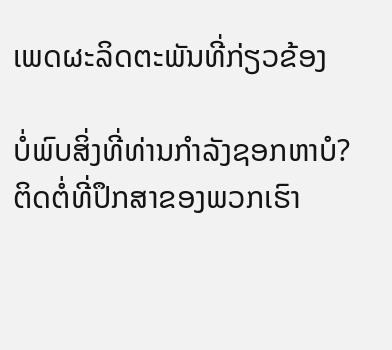ເພດຜະລິດຕະພັນທີ່ກ່ຽວຂ້ອງ

ບໍ່ພົບສິ່ງທີ່ທ່ານກໍາລັງຊອກຫາບໍ?
ຕິດຕໍ່ທີ່ປຶກສາຂອງພວກເຮົາ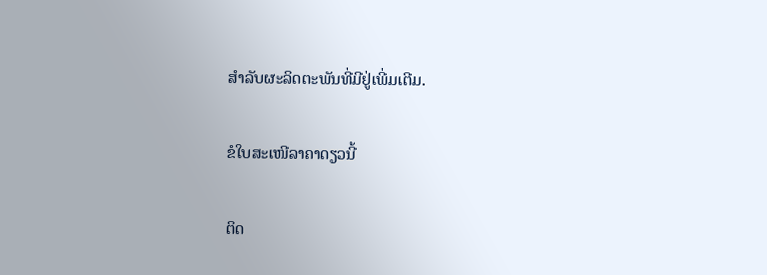ສໍາລັບຜະລິດຕະພັນທີ່ມີຢູ່ເພີ່ມເຕີມ.

ຂໍໃບສະເໜີລາຄາດຽວນີ້

ຕິດ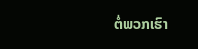ຕໍ່ພວກເຮົາ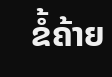ຂໍ້ຄ້າຍ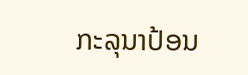ກະລຸນາປ້ອນ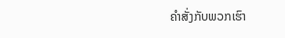ຄຳສັ່ງກັບພວກເຮົາ